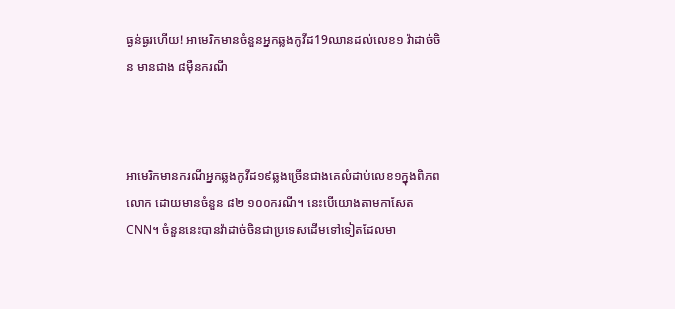ធ្ងន់ធ្ងរហើយ! អាមេរិកមានចំនួនអ្នកឆ្លងកូវីដ19ឈានដល់លេខ១ វ៉ាដាច់ចិន មានជាង ៨ម៉ឺនករណី



អាមេរិកមានករណីអ្នកឆ្លងកូវីដ១៩ឆ្លងច្រើនជាងគេលំដាប់លេខ១ក្នុងពិភពលោក ដោយមានចំនួន ៨២ ១០០ករណី។ នេះបើយោងតាមកាសែត CNN។ ចំនួននេះបានវ៉ាដាច់ចិនជាប្រទេសដើមទៅទៀតដែលមា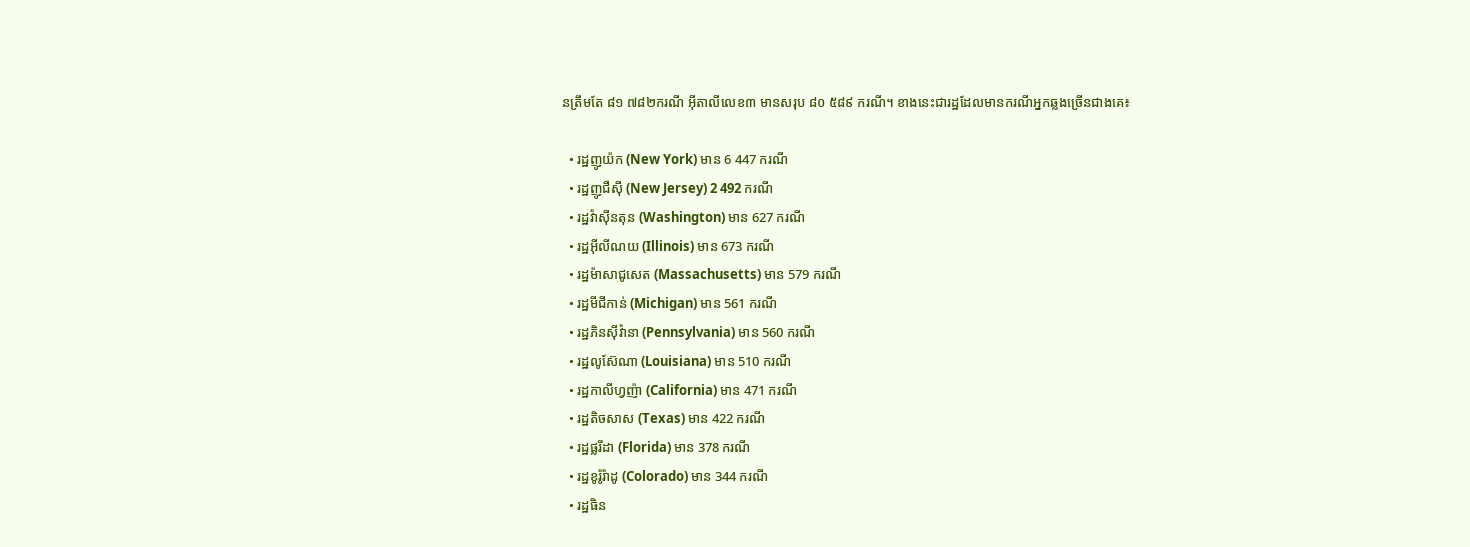នត្រឹមតែ ៨១ ៧៨២ករណី អ៊ីតាលីលេខ៣ មានសរុប ៨០ ៥៨៩ ករណី។ ខាងនេះជារដ្ឋដែលមានករណីអ្នកឆ្លងច្រើនជាងគេ៖

  • រដ្ឋញូយ៉ក (New York) មាន 6 447 ករណី
  • រដ្ឋញូជឺស៊ី (New Jersey) 2 492 ករណី
  • រដ្ឋវ៉ាស៊ីនតុន (Washington) មាន 627 ករណី
  • រដ្ឋអ៊ីលីណយ (Illinois) មាន 673 ករណី
  • រដ្ឋម៉ាសាជូសេត (Massachusetts) មាន 579 ករណី
  • រដ្ឋមីជីកាន់ (Michigan) មាន 561 ករណី
  • រដ្ឋភិនស៊ីវ៉ានា (Pennsylvania) មាន 560 ករណី
  • រដ្ឋលូស៊ែណា (Louisiana) មាន 510 ករណី
  • រដ្ឋកាលីហ្វញ៉ា (California) មាន 471 ករណី
  • រដ្ឋតិចសាស (Texas) មាន 422 ករណី
  • រដ្ឋផ្លរីដា (Florida) មាន 378 ករណី
  • រដ្ឋខូរ៉ូរ៉ាដូ (Colorado) មាន 344 ករណី
  • រដ្ឋធិន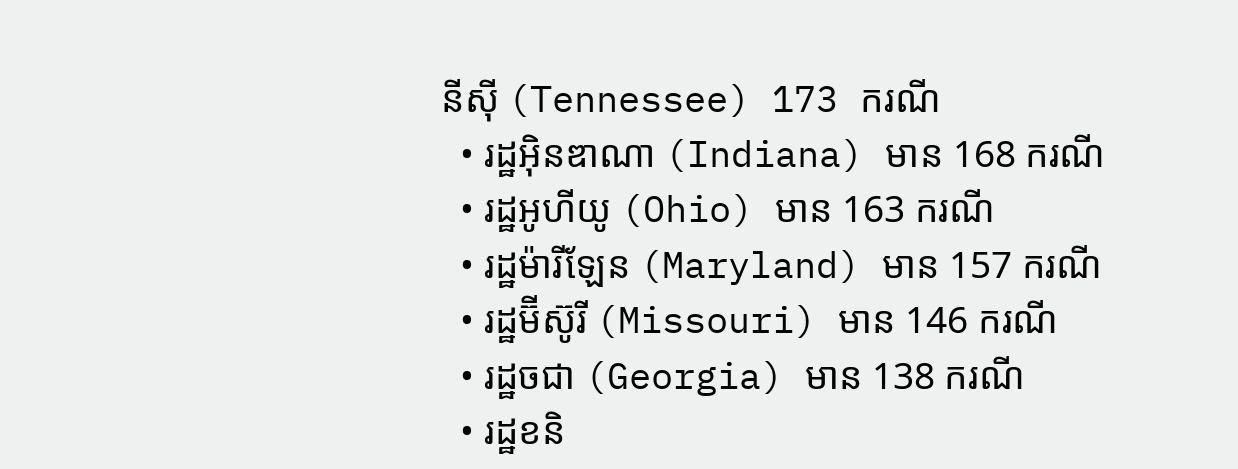នីស៊ី (Tennessee) 173 ករណី
  • រដ្ឋអ៊ិនឌាណា (Indiana) មាន 168 ករណី
  • រដ្ឋអូហីយូ (Ohio) មាន 163 ករណី
  • រដ្ឋម៉ារីឡែន (Maryland) មាន 157 ករណី
  • រដ្ឋម៊ីស៊ូរី (Missouri) មាន 146 ករណី
  • រដ្ឋចជា (Georgia) មាន 138 ករណី
  • រដ្ឋខនិ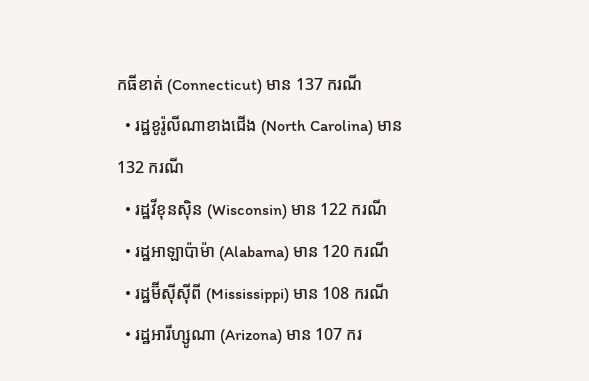កធីខាត់ (Connecticut) មាន 137 ករណី
  • រដ្ឋខូរ៉ូលីណាខាងជើង (North Carolina) មាន 132 ករណី
  • រដ្ឋវីខុនស៊ិន (Wisconsin) មាន 122 ករណី
  • រដ្ឋអាឡាប៉ាម៉ា (Alabama) មាន 120 ករណី
  • រដ្ឋម៊ីស៊ីស៊ីពី (Mississippi) មាន 108 ករណី
  • រដ្ឋអារីហ្សូណា (Arizona) មាន 107 ករ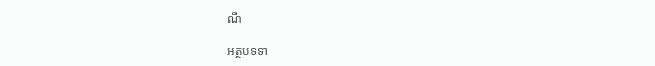ណី

អត្ថបទទា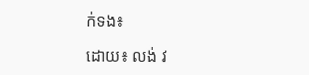ក់ទង៖

ដោយ៖ លង់ វ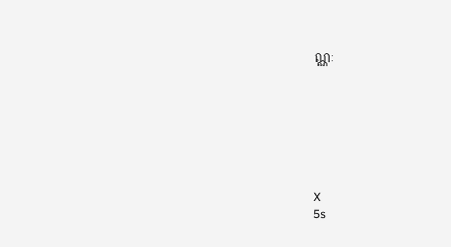ណ្ណៈ







X
5s